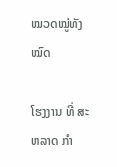ໝວດໝູ່ທັງໝົດ

ໂຮງງານ ທີ່ ສະຫລາດ ກໍາ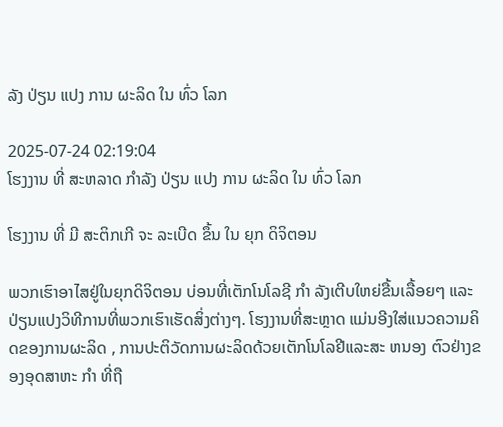ລັງ ປ່ຽນ ແປງ ການ ຜະລິດ ໃນ ທົ່ວ ໂລກ

2025-07-24 02:19:04
ໂຮງງານ ທີ່ ສະຫລາດ ກໍາລັງ ປ່ຽນ ແປງ ການ ຜະລິດ ໃນ ທົ່ວ ໂລກ

ໂຮງງານ ທີ່ ມີ ສະຕິກເກີ ຈະ ລະເບີດ ຂຶ້ນ ໃນ ຍຸກ ດິຈິຕອນ

ພວກເຮົາອາໄສຢູ່ໃນຍຸກດິຈິຕອນ ບ່ອນທີ່ເຕັກໂນໂລຊີ ກໍາ ລັງເຕີບໃຫຍ່ຂື້ນເລື້ອຍໆ ແລະປ່ຽນແປງວິທີການທີ່ພວກເຮົາເຮັດສິ່ງຕ່າງໆ. ໂຮງງານທີ່ສະຫຼາດ ແມ່ນອີງໃສ່ແນວຄວາມຄິດຂອງການຜະລິດ , ການປະຕິວັດການຜະລິດດ້ວຍເຕັກໂນໂລຢີແລະສະ ຫນອງ ຕົວຢ່າງຂອງອຸດສາຫະ ກໍາ ທີ່ຖື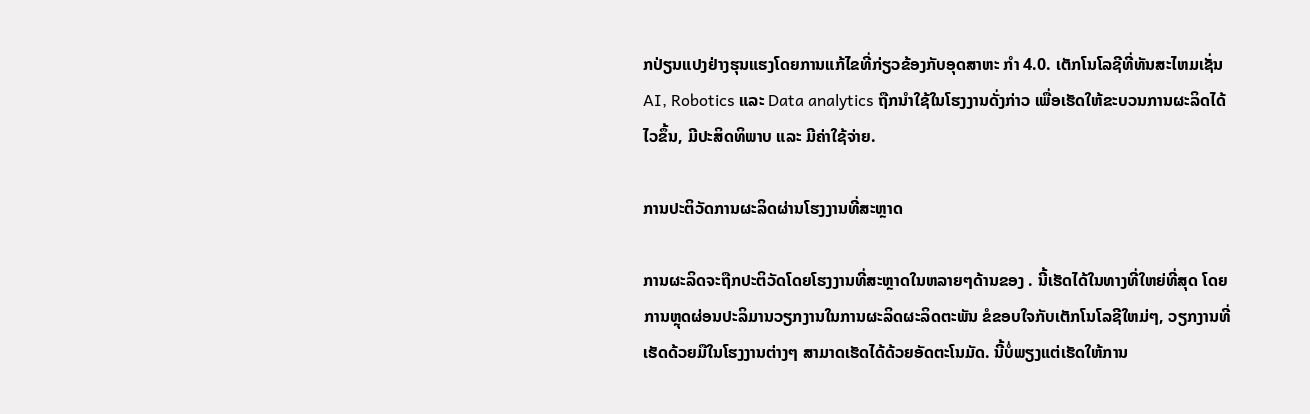ກປ່ຽນແປງຢ່າງຮຸນແຮງໂດຍການແກ້ໄຂທີ່ກ່ຽວຂ້ອງກັບອຸດສາຫະ ກໍາ 4.0. ເຕັກໂນໂລຊີທີ່ທັນສະໄຫມເຊັ່ນ AI, Robotics ແລະ Data analytics ຖືກນໍາໃຊ້ໃນໂຮງງານດັ່ງກ່າວ ເພື່ອເຮັດໃຫ້ຂະບວນການຜະລິດໄດ້ໄວຂຶ້ນ, ມີປະສິດທິພາບ ແລະ ມີຄ່າໃຊ້ຈ່າຍ.

ການປະຕິວັດການຜະລິດຜ່ານໂຮງງານທີ່ສະຫຼາດ

ການຜະລິດຈະຖືກປະຕິວັດໂດຍໂຮງງານທີ່ສະຫຼາດໃນຫລາຍໆດ້ານຂອງ . ນີ້ເຮັດໄດ້ໃນທາງທີ່ໃຫຍ່ທີ່ສຸດ ໂດຍການຫຼຸດຜ່ອນປະລິມານວຽກງານໃນການຜະລິດຜະລິດຕະພັນ ຂໍຂອບໃຈກັບເຕັກໂນໂລຊີໃຫມ່ໆ, ວຽກງານທີ່ເຮັດດ້ວຍມືໃນໂຮງງານຕ່າງໆ ສາມາດເຮັດໄດ້ດ້ວຍອັດຕະໂນມັດ. ນີ້ບໍ່ພຽງແຕ່ເຮັດໃຫ້ການ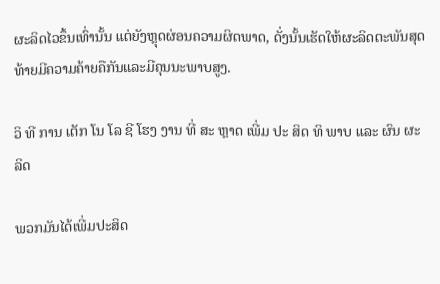ຜະລິດໄວຂຶ້ນເທົ່ານັ້ນ ແຕ່ຍັງຫຼຸດຜ່ອນຄວາມຜິດພາດ, ດັ່ງນັ້ນເຮັດໃຫ້ຜະລິດຕະພັນສຸດທ້າຍມີຄວາມຄ້າຍຄືກັນແລະມີຄຸນນະພາບສູງ.

ວິ ທີ ການ ເຕັກ ໂນ ໂລ ຊີ ໂຮງ ງານ ທີ່ ສະ ຫຼາດ ເພີ່ມ ປະ ສິດ ທິ ພາບ ແລະ ຜົນ ຜະ ລິດ

ພວກມັນໄດ້ເພີ່ມປະສິດ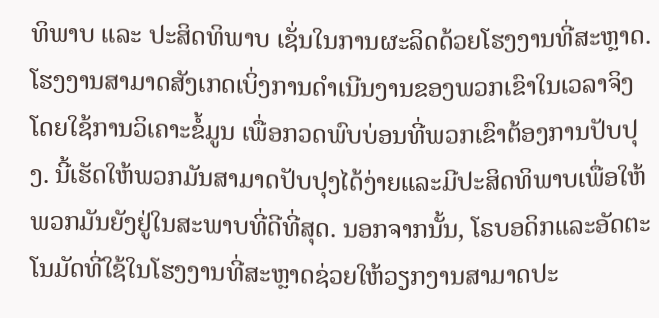ທິພາບ ແລະ ປະສິດທິພາບ ເຊັ່ນໃນການຜະລິດດ້ວຍໂຮງງານທີ່ສະຫຼາດ. ໂຮງງານສາມາດສັງເກດເບິ່ງການດໍາເນີນງານຂອງພວກເຂົາໃນເວລາຈິງ ໂດຍໃຊ້ການວິເຄາະຂໍ້ມູນ ເພື່ອກວດພົບບ່ອນທີ່ພວກເຂົາຕ້ອງການປັບປຸງ. ນີ້ເຮັດໃຫ້ພວກມັນສາມາດປັບປຸງໄດ້ງ່າຍແລະມີປະສິດທິພາບເພື່ອໃຫ້ພວກມັນຍັງຢູ່ໃນສະພາບທີ່ດີທີ່ສຸດ. ນອກຈາກນັ້ນ, ໂຣບອດິກແລະອັດຕະໂນມັດທີ່ໃຊ້ໃນໂຮງງານທີ່ສະຫຼາດຊ່ວຍໃຫ້ວຽກງານສາມາດປະ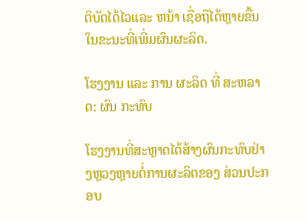ຕິບັດໄດ້ໄວແລະ ຫນ້າ ເຊື່ອຖືໄດ້ຫຼາຍຂື້ນໃນຂະນະທີ່ເພີ່ມຜົນຜະລິດ.

ໂຮງງານ ແລະ ການ ຜະລິດ ທີ່ ສະຫລາດ: ຜົນ ກະທົບ

ໂຮງງານທີ່ສະຫຼາດໄດ້ສ້າງຜົນກະທົບຢ່າງຫຼວງຫຼາຍຕໍ່ການຜະລິດຂອງ ສ່ວນປະກອບ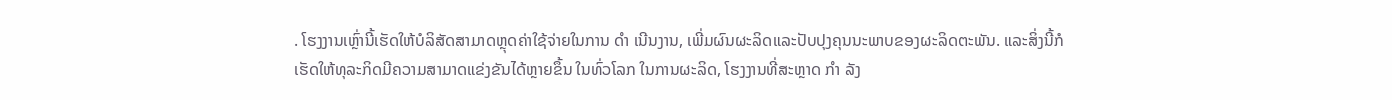. ໂຮງງານເຫຼົ່ານີ້ເຮັດໃຫ້ບໍລິສັດສາມາດຫຼຸດຄ່າໃຊ້ຈ່າຍໃນການ ດໍາ ເນີນງານ, ເພີ່ມຜົນຜະລິດແລະປັບປຸງຄຸນນະພາບຂອງຜະລິດຕະພັນ. ແລະສິ່ງນີ້ກໍເຮັດໃຫ້ທຸລະກິດມີຄວາມສາມາດແຂ່ງຂັນໄດ້ຫຼາຍຂຶ້ນ ໃນທົ່ວໂລກ ໃນການຜະລິດ, ໂຮງງານທີ່ສະຫຼາດ ກໍາ ລັງ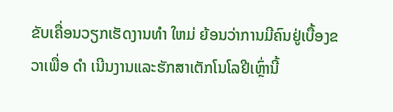ຂັບເຄື່ອນວຽກເຮັດງານທໍາ ໃຫມ່ ຍ້ອນວ່າການມີຄົນຢູ່ເບື້ອງຂວາເພື່ອ ດໍາ ເນີນງານແລະຮັກສາເຕັກໂນໂລຢີເຫຼົ່ານີ້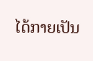ໄດ້ກາຍເປັນ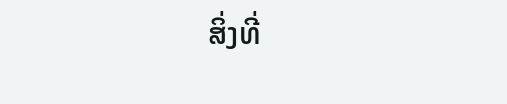ສິ່ງທີ່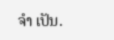ຈໍາ ເປັນ.